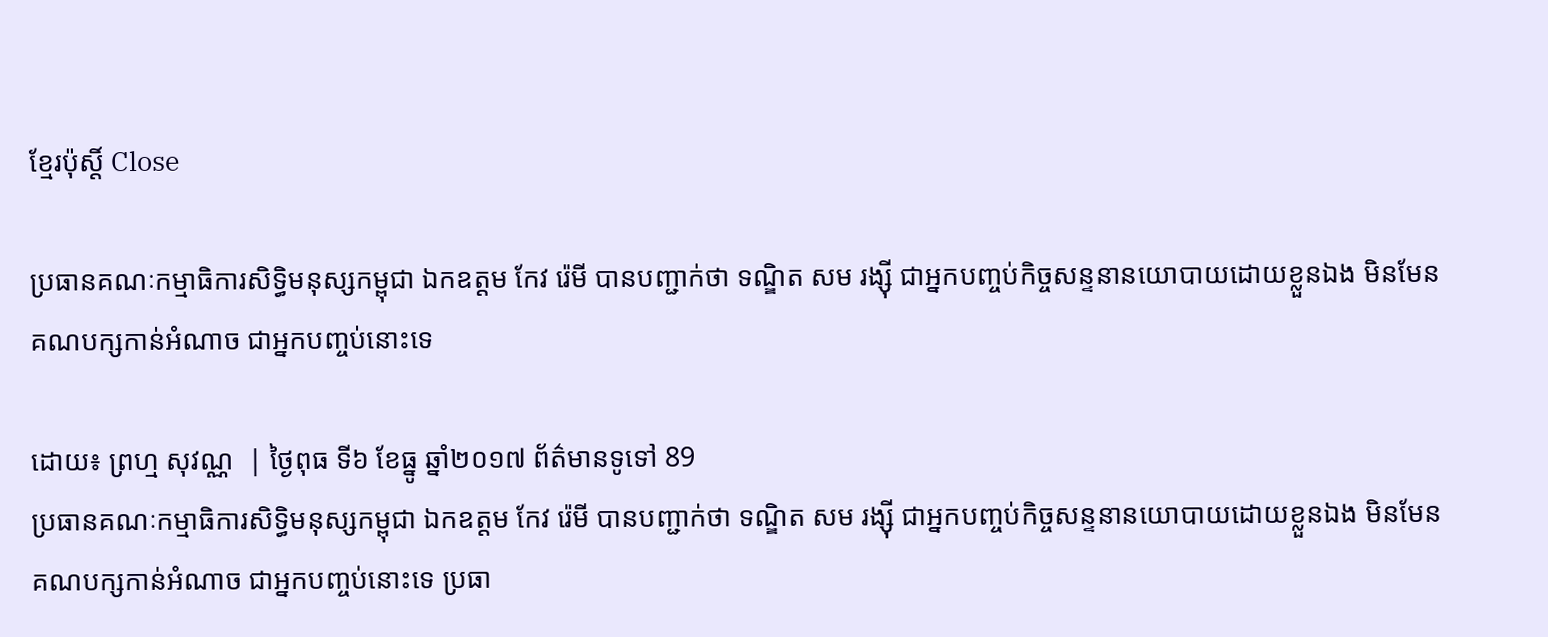ខ្មែរប៉ុស្ដិ៍ Close

ប្រធានគណៈកម្មាធិការសិទ្ធិមនុស្សកម្ពុជា ឯកឧត្តម កែវ រ៉េមី បានបញ្ជាក់ថា ទណ្ឌិត សម រង្ស៊ី ជាអ្នកបញ្ចប់កិច្ចសន្ទនានយោបាយដោយខ្លួនឯង មិនមែនគណបក្សកាន់អំណាច ជាអ្នកបញ្ចប់នោះទេ

ដោយ៖ ព្រហ្ម សុវណ្ណ  | ថ្ងៃពុធ ទី៦ ខែធ្នូ ឆ្នាំ២០១៧ ព័ត៌មានទូទៅ 89
ប្រធានគណៈកម្មាធិការសិទ្ធិមនុស្សកម្ពុជា ឯកឧត្តម កែវ រ៉េមី បានបញ្ជាក់ថា ទណ្ឌិត សម រង្ស៊ី ជាអ្នកបញ្ចប់កិច្ចសន្ទនានយោបាយដោយខ្លួនឯង មិនមែនគណបក្សកាន់អំណាច ជាអ្នកបញ្ចប់នោះទេ ប្រធា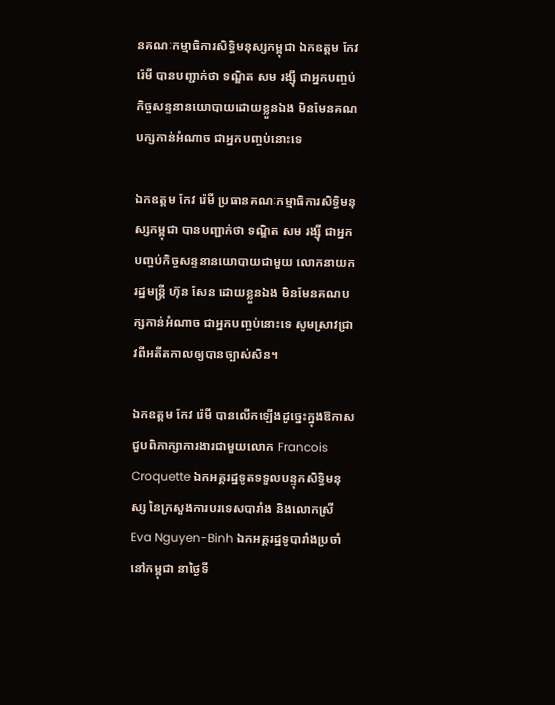នគណៈកម្មាធិការសិទ្ធិមនុស្សកម្ពុជា ឯកឧត្តម កែវ រ៉េមី បានបញ្ជាក់ថា ទណ្ឌិត សម រង្ស៊ី ជាអ្នកបញ្ចប់កិច្ចសន្ទនានយោបាយដោយខ្លួនឯង មិនមែនគណបក្សកាន់អំណាច ជាអ្នកបញ្ចប់នោះទេ

ឯកឧត្តម កែវ រ៉េមី ប្រធានគណៈកម្មាធិការសិទ្ធិមនុស្សកម្ពុជា បានបញ្ជាក់ថា ទណ្ឌិត សម រង្ស៊ី ជាអ្នកបញ្ចប់កិច្ចសន្ទនានយោបាយជាមួយ លោកនាយករដ្ឋមន្រ្តី ហ៊ុន សែន ដោយខ្លួនឯង មិនមែនគណបក្សកាន់អំណាច ជាអ្នកបញ្ចប់នោះទេ សូមស្រាវជ្រាវពីអតីតកាលឲ្យបានច្បាស់សិន។

ឯកឧត្តម កែវ រ៉េមី បានលើកឡើងដូច្នេះក្នុងឱកាសជួបពិភាក្សាការងារជាមួយលោក Francois Croquette ឯកអគ្គរដ្ឋទូតទទួលបន្ទុកសិទ្ធិមនុស្ស នៃក្រសួងការបរទេសបារាំង និងលោកស្រី Eva Nguyen-Binh ឯកអគ្គរដ្ឋទូបារាំងប្រចាំនៅកម្ពុជា នាថ្ងៃទី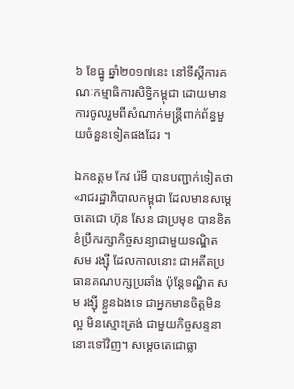៦ ខែធ្នូ ឆ្នាំ២០១៧នេះ នៅទីស្តីការគណៈកម្មាធិការសិទ្ធិកម្ពុជា ដោយមានការចូលរួមពីសំណាក់មន្ត្រីពាក់ព័ន្ធមួយចំនួនទៀតផងដែរ ។

ឯកឧត្តម កែវ រ៉េមី បានបញ្ជាក់ទៀតថា «រាជរដ្ឋាភិបាលកម្ពុជា ដែលមានសម្តេចតេជោ ហ៊ុន សែន ជាប្រមុខ បានខិតខំប្រឹករក្សាកិច្ចសន្យាជាមួយទណ្ឌិត សម រង្ស៊ី ដែលកាលនោះ ជាអតីតប្រធានគណបក្សប្រឆាំង ប៉ុន្តែទណ្ឌិត សម រង្ស៊ី ខ្លួនឯងទេ ជាអ្នកមានចិត្តមិនល្អ មិនស្មោះត្រង់ ជាមួយកិច្ចសន្ទនានោះទៅវិញ។ សម្តេចតេជោធ្លា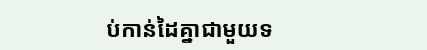ប់កាន់ដៃគ្នាជាមួយទ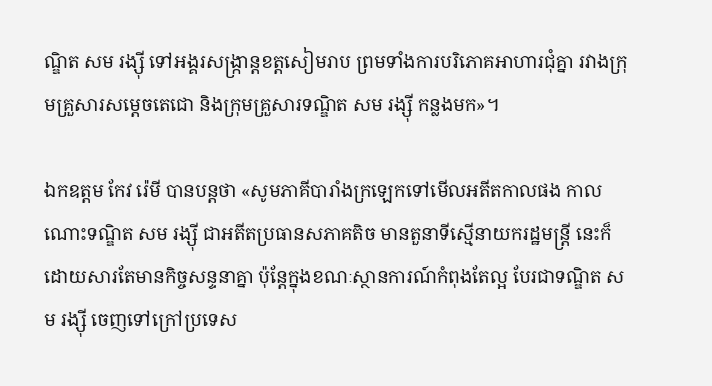ណ្ឌិត សម រង្ស៊ី ទៅអង្គរសង្រ្កាន្តខត្តសៀមរាប ព្រមទាំងការបរិភោគអាហារជុំគ្នា រវាងក្រុមគ្រួសារសម្តេចតេជោ និងក្រុមគ្រួសារទណ្ឌិត សម រង្ស៊ី កន្លងមក»។

ឯកឧត្តម កែវ រ៉េមី បានបន្តថា «សូមភាគីបារាំងក្រឡេកទៅមើលអតីតកាលផង កាលណោះទណ្ឌិត សម រង្ស៊ី ជាអតីតប្រធានសភាគតិច មានតួនាទីស្មើនាយករដ្ឋមន្ត្រី នេះក៏ដោយសារតែមានកិច្ចសន្ទនាគ្នា ប៉ុន្តែក្នុងខណៈស្ថានការណ៍កំពុងតែល្អ បែរជាទណ្ឌិត សម រង្ស៊ី ចេញទៅក្រៅប្រទេស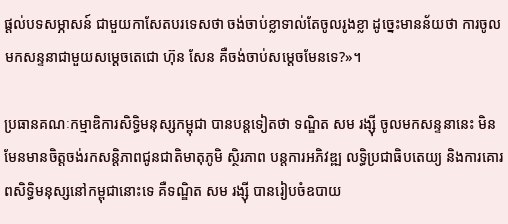ផ្តល់បទសម្ភាសន៍ ជាមួយកាសែតបរទេសថា ចង់ចាប់ខ្លាទាល់តែចូលរូងខ្លា ដូច្នេះមានន័យថា ការចូលមកសន្ទនាជាមួយសម្តេចតេជោ ហ៊ុន សែន គឺចង់ចាប់សម្តេចមែនទេ?»។

ប្រធានគណៈកម្មាឌិការសិទ្ធិមនុស្សកម្ពុជា បានបន្តទៀតថា ទណ្ឌិត សម រង្ស៊ី ចូលមកសន្ទនានេះ មិនមែនមានចិត្តចង់រកសន្តិភាពជូនជាតិមាតុភូមិ ស្ថិរភាព បន្តការអភិវឌ្ឍ លទ្ធិប្រជាធិបតេយ្យ និងការគោរពសិទ្ធិមនុស្សនៅកម្ពុជានោះទេ គឺទណ្ឌិត សម រង្ស៊ី បានរៀបចំឧបាយ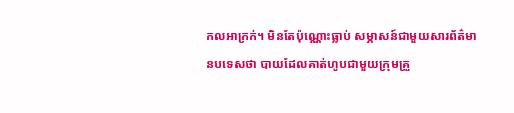កលអាក្រក់។ មិនតែប៉ុណ្ណោះធ្លាប់ សម្ភាសន៍ជាមួយសារព័ត៌មានបទេសថា បាយដែលគាត់ហូបជាមួយក្រុមគ្រួ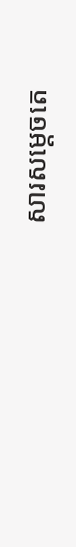សារសម្តេចតេ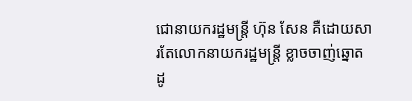ជោនាយករដ្ឋមន្ត្រី ហ៊ុន សែន គឺដោយសារតែលោកនាយករដ្ឋមន្ត្រី ខ្លាចចាញ់ឆ្នោត ដូ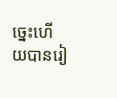ច្នេះហើយបានរៀ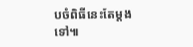បចំពិធីនេះតែម្តងទៅ៕